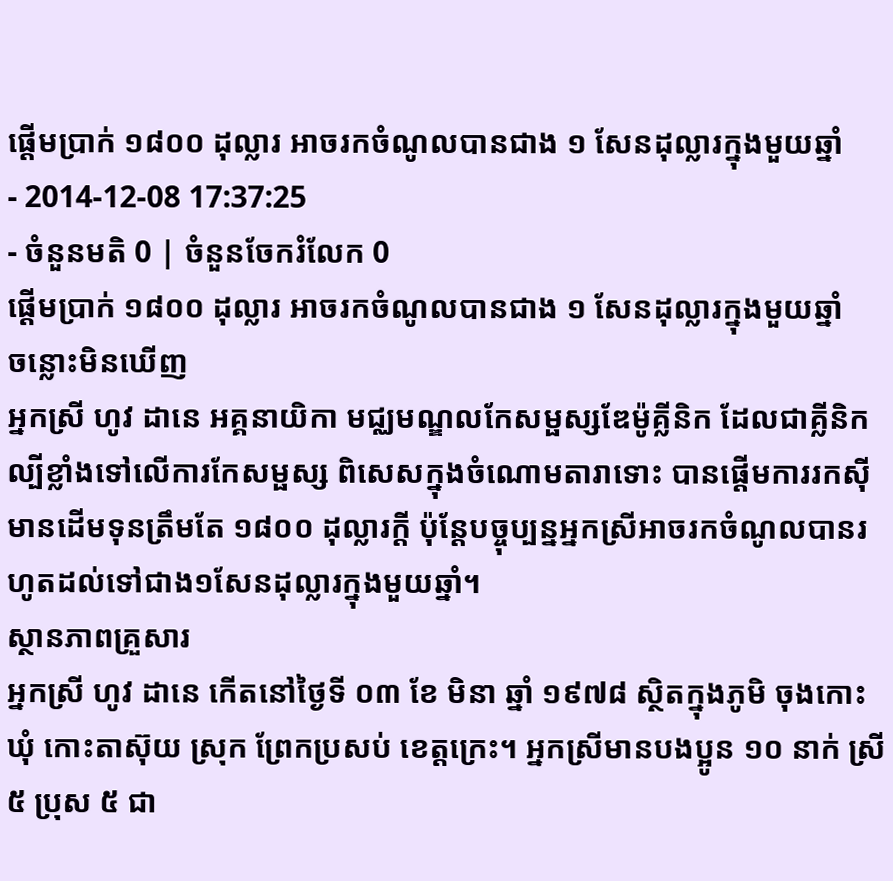ផ្ដើមប្រាក់ ១៨០០ ដុល្លារ អាចរកចំណូលបានជាង ១ សែនដុល្លារក្នុងមួយឆ្នាំ
- 2014-12-08 17:37:25
- ចំនួនមតិ 0 | ចំនួនចែករំលែក 0
ផ្ដើមប្រាក់ ១៨០០ ដុល្លារ អាចរកចំណូលបានជាង ១ សែនដុល្លារក្នុងមួយឆ្នាំ
ចន្លោះមិនឃើញ
អ្នកស្រី ហូវ ដានេ អគ្គនាយិកា មជ្ឈមណ្ឌលកែសម្ផស្សឌែម៉ូគ្លីនិក ដែលជាគ្លីនិកល្បីខ្លាំងទៅលើការកែសម្ផស្ស ពិសេសក្នុងចំណោមតារាទោះ បានផ្ដើមការរកស៊ីមានដើមទុនត្រឹមតែ ១៨០០ ដុល្លារក្ដី ប៉ុន្តែបច្ចុប្បន្នអ្នកស្រីអាចរកចំណូលបានរហូតដល់ទៅជាង១សែនដុល្លារក្នុងមួយឆ្នាំ។
ស្ថានភាពគ្រួសារ
អ្នកស្រី ហូវ ដានេ កើតនៅថ្ងៃទី ០៣ ខែ មិនា ឆ្នាំ ១៩៧៨ ស្ថិតក្នុងភូមិ ចុងកោះ ឃុំ កោះតាស៊ុយ ស្រុក ព្រែកប្រសប់ ខេត្តក្រេះ។ អ្នកស្រីមានបងប្អូន ១០ នាក់ ស្រី ៥ ប្រុស ៥ ជា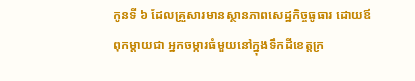កូនទី ៦ ដែលគ្រួសារមានស្ថានភាពសេដ្ឋកិច្ចធូធារ ដោយឪពុកម្ដាយជា អ្នកចម្ការធំមួយនៅក្នុងទឹកដីខេត្តក្រ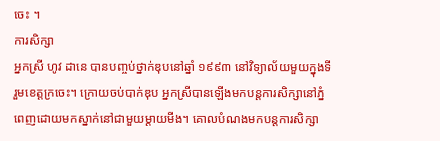ចេះ ។
ការសិក្សា
អ្នកស្រី ហូវ ដានេ បានបញ្ចប់ថ្នាក់ឌុបនៅឆ្នាំ ១៩៩៣ នៅវិទ្យាល័យមួយក្នុងទីរួមខេត្តក្រចេះ។ ក្រោយចប់បាក់ឌុប អ្នកស្រីបានឡើងមកបន្តការសិក្សានៅភ្នំពេញដោយមកស្នាក់នៅជាមួយម្ដាយមីង។ គោលបំណងមកបន្តការសិក្សា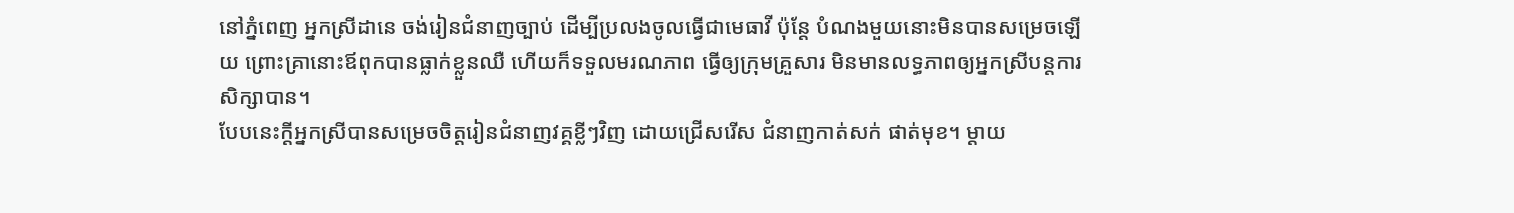នៅភ្នំពេញ អ្នកស្រីដានេ ចង់រៀនជំនាញច្បាប់ ដើម្បីប្រលងចូលធ្វើជាមេធាវី ប៉ុន្តែ បំណងមួយនោះមិនបានសម្រេចឡើយ ព្រោះគ្រានោះឪពុកបានធ្លាក់ខ្លួនឈឺ ហើយក៏ទទួលមរណភាព ធ្វើឲ្យក្រុមគ្រួសារ មិនមានលទ្ធភាពឲ្យអ្នកស្រីបន្តការសិក្សាបាន។
បែបនេះក្ដីអ្នកស្រីបានសម្រេចចិត្តរៀនជំនាញវគ្គខ្លីៗវិញ ដោយជ្រើសរើស ជំនាញកាត់សក់ ផាត់មុខ។ ម្ដាយ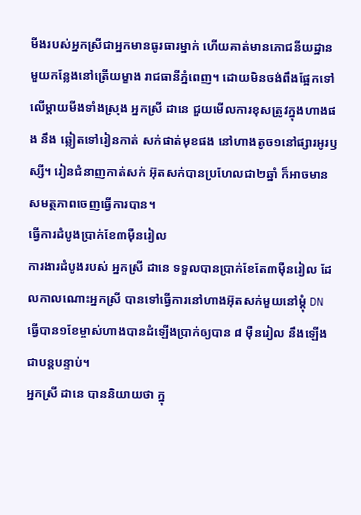មីងរបស់អ្នកស្រីជាអ្នកមានធូរធារម្នាក់ ហើយគាត់មានភោជនីយដ្ឋានមួយកន្លែងនៅត្រើយម្ខាង រាជធានីភ្នំពេញ។ ដោយមិនចង់ពឹងផ្អែកទៅលើម្ដាយមីងទាំងស្រុង អ្នកស្រី ដានេ ជួយមើលការខុសត្រូវក្នុងហាងផង នឹង ឆ្លៀតទៅរៀនកាត់ សក់ផាត់មុខផង នៅហាងតូច១នៅផ្សារអូរឫស្សី។ រៀនជំនាញកាត់សក់ អ៊ុតសក់បានប្រហែលជា២ឆ្នាំ ក៏អាចមានសមត្ថភាពចេញធ្វើការបាន។
ធ្វើការដំបូងប្រាក់ខែ៣ម៉ឺនរៀល
ការងារដំបូងរបស់ អ្នកស្រី ដានេ ទទួលបានប្រាក់ខែតែ៣ម៉ឺនរៀល ដែលកាលណោះអ្នកស្រី បានទៅធ្វើការនៅហាងអ៊ុតសក់មួយនៅម្ដុំ DN ធ្វើបាន១ខែម្ចាស់ហាងបានដំឡើងប្រាក់ឲ្យបាន ៨ ម៉ឺនរៀល នឹងឡើងជាបន្តបន្ទាប់។
អ្នកស្រី ដានេ បាននិយាយថា ក្នុ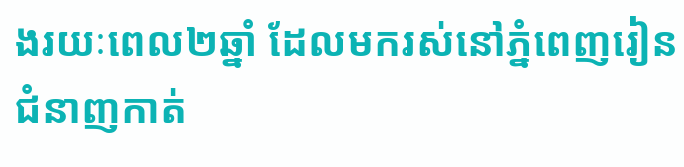ងរយៈពេល២ឆ្នាំ ដែលមករស់នៅភ្នំពេញរៀនជំនាញកាត់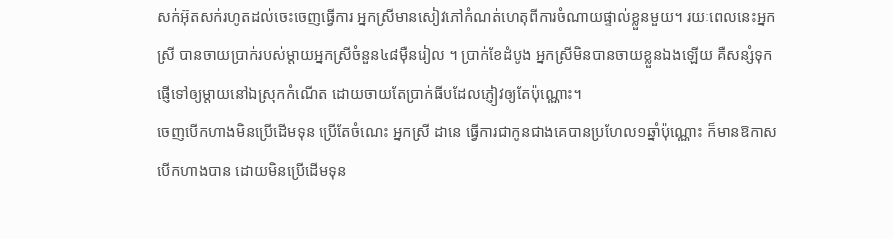សក់អ៊ុតសក់រហូតដល់ចេះចេញធ្វើការ អ្នកស្រីមានសៀវភៅកំណត់ហេតុពីការចំណាយផ្ទាល់ខ្លួនមួយ។ រយៈពេលនេះអ្នកស្រី បានចាយប្រាក់របស់ម្ដាយអ្នកស្រីចំនួន៤៨ម៉ឺនរៀល ។ ប្រាក់ខែដំបូង អ្នកស្រីមិនបានចាយខ្លួនឯងឡើយ គឺសន្សំទុក ផ្ញើទៅឲ្យម្ដាយនៅឯស្រុកកំណើត ដោយចាយតែប្រាក់ធីបដែលភ្ញៀវឲ្យតែប៉ុណ្ណោះ។
ចេញបើកហាងមិនប្រើដើមទុន ប្រើតែចំណេះ អ្នកស្រី ដានេ ធ្វើការជាកូនជាងគេបានប្រហែល១ឆ្នាំប៉ុណ្ណោះ ក៏មានឱកាសបើកហាងបាន ដោយមិនប្រើដើមទុន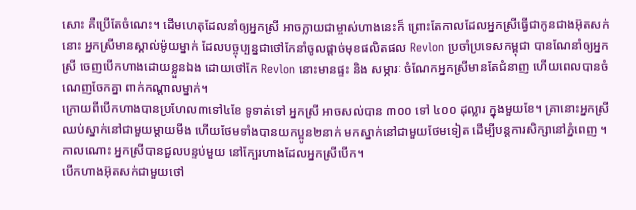សោះ គឺប្រើតែចំណេះ។ ដើមហេតុដែលនាំឲ្យអ្នកស្រី អាចក្លាយជាម្ចាស់ហាងនេះក៏ ព្រោះតែកាលដែលអ្នកស្រីធ្វើជាកូនជាងអ៊ុតសក់នោះ អ្នកស្រីមានស្គាល់ម៉ូយម្នាក់ ដែលបច្ចុប្បន្នជាថៅកែនាំចូលផ្ដាច់មុខផលិតផល Revlon ប្រចាំប្រទេសកម្ពុជា បានណែនាំឲ្យអ្នកស្រី ចេញបើកហាងដោយខ្លួនឯង ដោយថៅកែ Revlon នោះមានផ្ទះ និង សម្ភារៈ ចំណែកអ្នកស្រីមានតែជំនាញ ហើយពេលបានចំណេញចែកគ្នា ពាក់កណ្ដាលម្នាក់។
ក្រោយពីបើកហាងបានប្រហែល៣ទៅ៤ខែ ទូទាត់ទៅ អ្នកស្រី អាចសល់បាន ៣០០ ទៅ ៤០០ ដុល្លារ ក្នុងមួយខែ។ គ្រានោះអ្នកស្រីឈប់ស្នាក់នៅជាមួយម្ដាយមីង ហើយថែមទាំងបានយកប្អូន២នាក់ មកស្នាក់នៅជាមួយថែមទៀត ដើម្បីបន្តការសិក្សានៅភ្នំពេញ ។ កាលណោះ អ្នកស្រីបានជួលបន្ទប់មួយ នៅក្បែរហាងដែលអ្នកស្រីបើក។
បើកហាងអ៊ុតសក់ជាមួយថៅ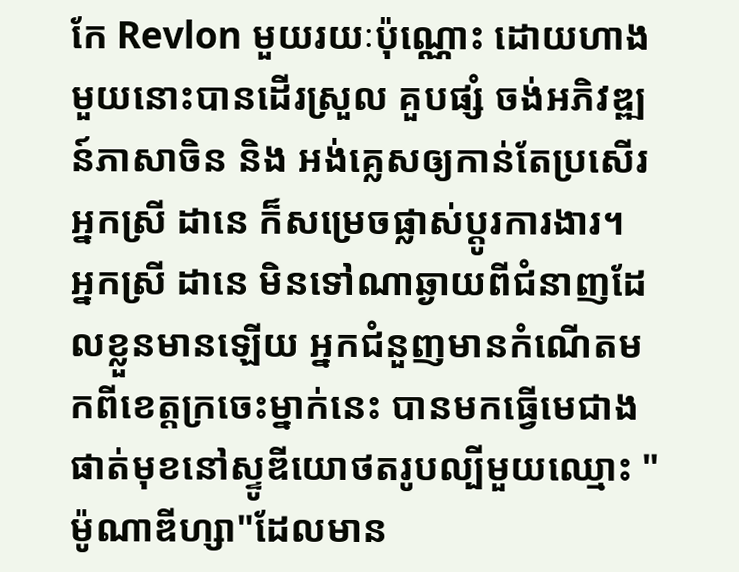កែ Revlon មួយរយៈប៉ុណ្ណោះ ដោយហាងមួយនោះបានដើរស្រួល គួបផ្សំ ចង់អភិវឌ្ឍន៍ភាសាចិន និង អង់គ្លេសឲ្យកាន់តែប្រសើរ អ្នកស្រី ដានេ ក៏សម្រេចផ្លាស់ប្ដូរការងារ។
អ្នកស្រី ដានេ មិនទៅណាឆ្ងាយពីជំនាញដែលខ្លួនមានឡើយ អ្នកជំនួញមានកំណើតមកពីខេត្តក្រចេះម្នាក់នេះ បានមកធ្វើមេជាងផាត់មុខនៅស្ទូឌីយោថតរូបល្បីមួយឈ្មោះ "ម៉ូណាឌីហ្សា"ដែលមាន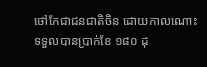ថៅកែជាជនជាតិចិន ដោយកាលណោះទទួលបានប្រាក់ខែ ១៨០ ដុ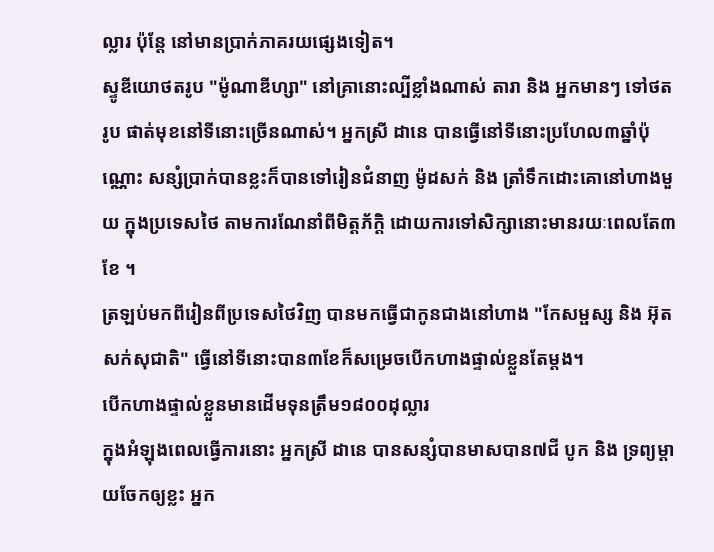ល្លារ ប៉ុន្តែ នៅមានប្រាក់ភាគរយផ្សេងទៀត។
ស្ទូឌីយោថតរូប "ម៉ូណាឌីហ្សា" នៅគ្រានោះល្បីខ្លាំងណាស់ តារា និង អ្នកមានៗ ទៅថតរូប ផាត់មុខនៅទីនោះច្រើនណាស់។ អ្នកស្រី ដានេ បានធ្វើនៅទីនោះប្រហែល៣ឆ្នាំប៉ុណ្ណោះ សន្សំប្រាក់បានខ្លះក៏បានទៅរៀនជំនាញ ម៉ូដសក់ និង ត្រាំទឹកដោះគោនៅហាងមួយ ក្នុងប្រទេសថៃ តាមការណែនាំពីមិត្តភ័ក្ដិ ដោយការទៅសិក្សានោះមានរយៈពេលតែ៣ខែ ។
ត្រឡប់មកពីរៀនពីប្រទេសថៃវិញ បានមកធ្វើជាកូនជាងនៅហាង "កែសម្ផស្ស និង អ៊ុតសក់សុជាតិ" ធ្វើនៅទីនោះបាន៣ខែក៏សម្រេចបើកហាងផ្ទាល់ខ្លួនតែម្ដង។
បើកហាងផ្ទាល់ខ្លួនមានដើមទុនត្រឹម១៨០០ដុល្លារ
ក្នុងអំឡុងពេលធ្វើការនោះ អ្នកស្រី ដានេ បានសន្សំបានមាសបាន៧ជី បូក និង ទ្រព្យម្ដាយចែកឲ្យខ្លះ អ្នក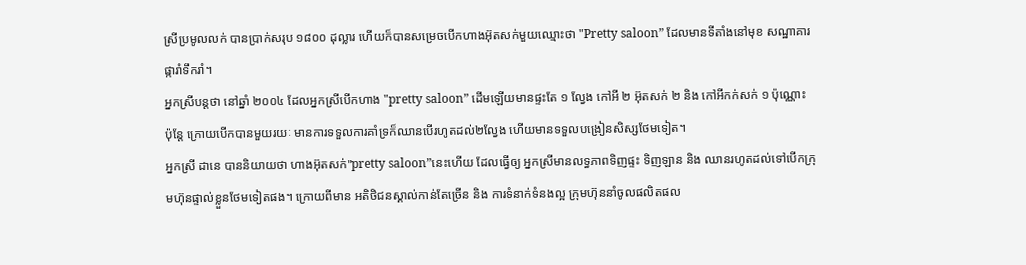ស្រីប្រមូលលក់ បានប្រាក់សរុប ១៨០០ ដុល្លារ ហើយក៏បានសម្រេចបើកហាងអ៊ុតសក់មួយឈ្មោះថា "Pretty saloon” ដែលមានទីតាំងនៅមុខ សណ្ឋាគារផ្ការាំទឹករាំ។
អ្នកស្រីបន្ដថា នៅឆ្នាំ ២០០៤ ដែលអ្នកស្រីបើកហាង "pretty saloon” ដើមឡើយមានផ្ទះតែ ១ ល្វែង កៅអី ២ អ៊ុតសក់ ២ និង កៅអីកក់សក់ ១ ប៉ុណ្ណោះ ប៉ុន្តែ ក្រោយបើកបានមួយរយៈ មានការទទួលការគាំទ្រក៏ឈានបើរហូតដល់២ល្វែង ហើយមានទទួលបង្រៀនសិស្សថែមទៀត។
អ្នកស្រី ដានេ បាននិយាយថា ហាងអ៊ុតសក់"pretty saloon”នេះហើយ ដែលធ្វើឲ្យ អ្នកស្រីមានលទ្ធភាពទិញផ្ទះ ទិញឡាន និង ឈានរហូតដល់ទៅបើកក្រុមហ៊ុនផ្ទាល់ខ្លួនថែមទៀតផង។ ក្រោយពីមាន អតិថិជនស្គាល់កាន់តែច្រើន និង ការទំនាក់ទំនងល្អ ក្រុមហ៊ុននាំចូលផលិតផល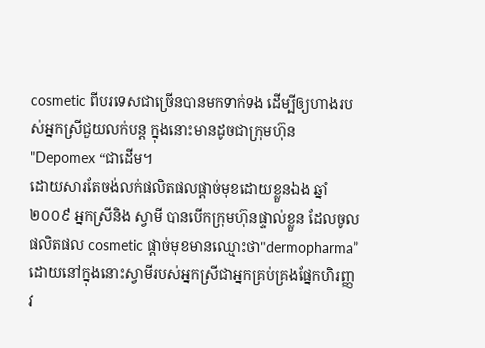cosmetic ពីបរទេសជាច្រើនបានមកទាក់ទង ដើម្បីឲ្យហាងរបស់អ្នកស្រីជួយលក់បន្ត ក្នុងនោះមានដូចជាក្រុមហ៊ុន "Depomex “ជាដើម។
ដោយសារតែចង់លក់ផលិតផលផ្ដាច់មុខដោយខ្លួនឯង ឆ្នាំ ២០០៩ អ្នកស្រីនិង ស្វាមី បានបើកក្រុមហ៊ុនផ្ទាល់ខ្លួន ដែលចូលផលិតផល cosmetic ផ្ដាច់មុខមានឈ្មោះថា"dermopharma” ដោយនៅក្នុងនោះស្វាមីរបស់អ្នកស្រីជាអ្នកគ្រប់គ្រងផ្នែកហិរញ្ញវ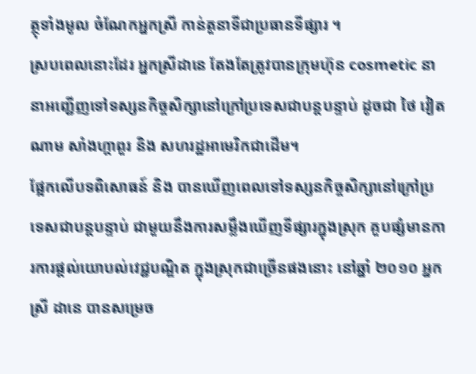ត្ថុទាំងមូល ចំណែកអ្នកស្រី កាន់តួនាទីជាប្រធានទីផ្សារ ។
ស្របពេលនោះដែរ អ្នកស្រីដានេ តែងតែត្រូវបានក្រុមហ៊ុន cosmetic នានាអញ្ជើញទៅទស្សនកិច្ចសិក្សានៅក្រៅប្រទេសជាបន្តបន្ទាប់ ដូចជា ថៃ វៀតណាម សាំងហ្គាពួរ និង សហរដ្ឋអាមេរិកជាដើម។
ផ្អែកលើបទពិសោធន៍ និង បានឃើញពេលទៅទស្សនកិច្ចសិក្សានៅក្រៅប្រទេសជាបន្តបន្ទាប់ ជាមួយនឹងការសម្លឹងឃើញទីផ្សារក្នុងស្រុក គួបផ្សំមានការការផ្ដល់យោបល់វេជ្ជបណ្ឌិត ក្នុងស្រុកជាច្រើនផងនោះ នៅឆ្នាំ ២០១០ អ្នកស្រី ដានេ បានសម្រេច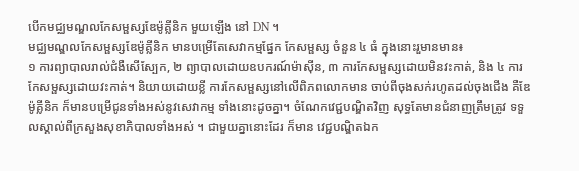បើកមជ្ឈមណ្ឌលកែសម្ផស្សឌែម៉ូគ្លីនិក មួយឡើង នៅ DN ។
មជ្ឈមណ្ឌលកែសម្ផស្សឌែម៉ូគ្លីនិក មានបម្រើតែសេវាកម្មផ្នែក កែសម្ផស្ស ចំនួន ៤ ធំ ក្នុងនោះរួមានមាន៖
១ ការព្យាបាលរាល់ជំងឺសើស្បែក, ២ ព្យាបាលដោយឧបករណ៍ម៉ាស៊ីន, ៣ ការកែសម្ផស្សដោយមិនវះកាត់, និង ៤ ការកែសម្ផស្សដោយវះកាត់។ និយាយដោយខ្លី ការកែសម្ផស្សនៅលើពិភពលោកមាន ចាប់ពីចុងសក់រហូតដល់ចុងជើង គឺឌែម៉ូគ្លីនិក ក៏មានបម្រើជូនទាំងអស់នូវសេវាកម្ម ទាំងនោះដូចគ្នា។ ចំណែកវេជ្ជបណ្ឌិតវិញ សុទ្ធតែមានជំនាញត្រឹមត្រូវ ទទួលស្គាល់ពីក្រសួងសុខាភិបាលទាំងអស់ ។ ជាមួយគ្នានោះដែរ ក៏មាន វេជ្ជបណ្ឌិតឯក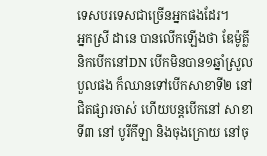ទេសបរទេសជាច្រើនអ្នកផងដែរ។
អ្នកស្រី ដានេ បានលើកឡើងថា ឌែម៉ូគ្លីនិកបើកនៅDN បើកមិនបាន១ឆ្នាំស្រួលបួលផង ក៏ឈានទៅបើកសាខាទី២ នៅជិតផ្សារចាស់ ហើយបន្តបើកនៅ សាខាទី៣ នៅ បូរីកីឡា និងចុងក្រោយ នៅចុ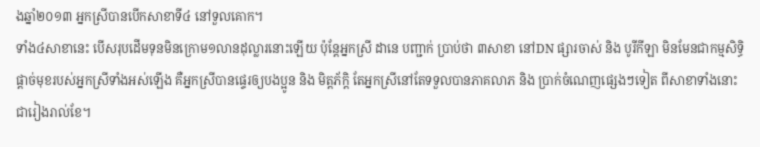ងឆ្នាំ២០១៣ អ្នកស្រីបានបើកសាខាទី៤ នៅទួលគោក។
ទាំង៤សាខានេះ បើសរុបដើមទុនមិនក្រោម១លានដុល្លារនោះឡើយ ប៉ុន្តែអ្នកស្រី ដានេ បញ្ជាក់ ប្រាប់ថា ៣សាខា នៅDN ផ្សារចាស់ និង បូរីកីឡា មិនមែនជាកម្មសិទ្ធិផ្ដាច់មុខរបស់អ្នកស្រីទាំងអស់ឡើង គឺអ្នកស្រីបានផ្ទេរឲ្យបងប្អូន និង មិត្តភ័ក្ដិ តែអ្នកស្រីនៅតែទទួលបានភាគលាភ និង ប្រាក់ចំណេញផ្សេងៗទៀត ពីសាខាទាំងនោះ ជារៀងរាល់ខែ។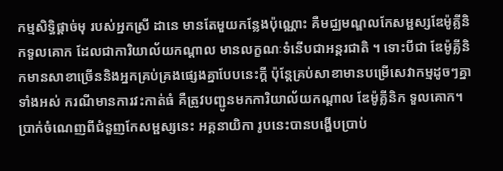កម្មសិទ្ធិផ្ដាច់មុ របស់អ្នកស្រី ដានេ មានតែមួយកន្លែងប៉ុណ្ណោះ គឺមជ្ឈមណ្ឌលកែសម្ផស្សឌែម៉ូគ្លីនិកទួលគោក ដែលជាការិយាល័យកណ្ដាល មានលក្ខណៈទំនើបជាអន្តរជាតិ ។ ទោះបីជា ឌែម៉ូគ្លីនិកមានសាខាច្រើននិងអ្នកគ្រប់គ្រងផ្សេងគ្នាបែបនេះក្ដី ប៉ុន្តែគ្រប់សាខាមានបម្រើសេវាកម្មដូចៗគ្នាទាំងអស់ ករណីមានការវះកាត់ធំ គឺត្រូវបញ្ជូនមកការិយាល័យកណ្ដាល ឌែម៉ូគ្លីនិក ទួលគោក។ ប្រាក់ចំណេញពីជំនួញកែសម្ផស្សនេះ អគ្គនាយិកា រូបនេះបានបង្ហើបប្រាប់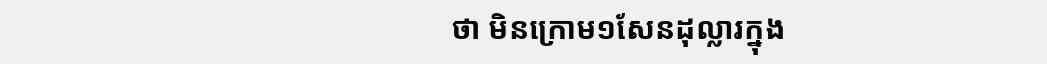ថា មិនក្រោម១សែនដុល្លារក្នុង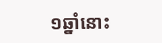១ឆ្នាំនោះ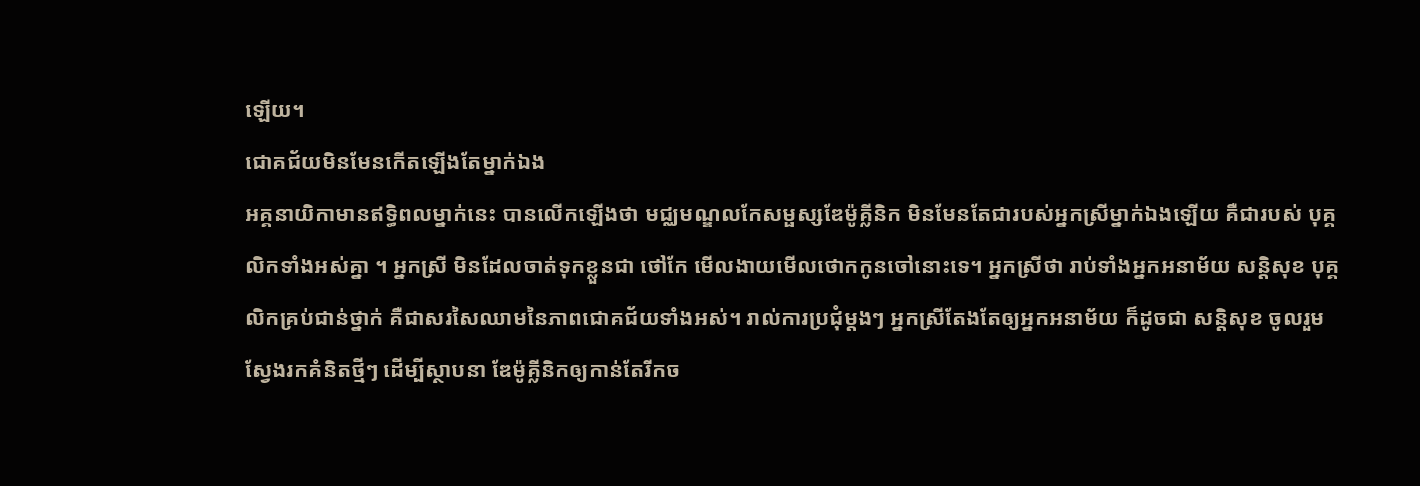ឡើយ។
ជោគជ័យមិនមែនកើតឡើងតែម្នាក់ឯង
អគ្គនាយិកាមានឥទ្ធិពលម្នាក់នេះ បានលើកឡើងថា មជ្ឈមណ្ឌលកែសម្ផស្សឌែម៉ូគ្លីនិក មិនមែនតែជារបស់អ្នកស្រីម្នាក់ឯងឡើយ គឺជារបស់ បុគ្គលិកទាំងអស់គ្នា ។ អ្នកស្រី មិនដែលចាត់ទុកខ្លួនជា ថៅកែ មើលងាយមើលថោកកូនចៅនោះទេ។ អ្នកស្រីថា រាប់ទាំងអ្នកអនាម័យ សន្តិសុខ បុគ្គលិកគ្រប់ជាន់ថ្នាក់ គឺជាសរសៃឈាមនៃភាពជោគជ័យទាំងអស់។ រាល់ការប្រជុំម្ដងៗ អ្នកស្រីតែងតែឲ្យអ្នកអនាម័យ ក៏ដូចជា សន្តិសុខ ចូលរួម ស្វែងរកគំនិតថ្មីៗ ដើម្បីស្ថាបនា ឌែម៉ូគ្លីនិកឲ្យកាន់តែរីកច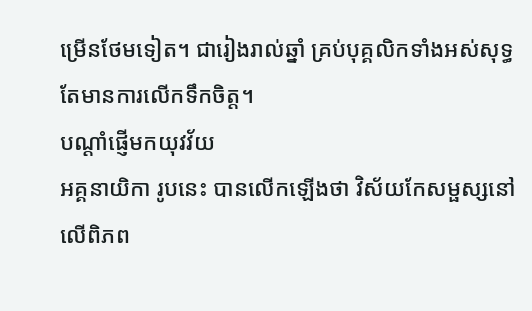ម្រើនថែមទៀត។ ជារៀងរាល់ឆ្នាំ គ្រប់បុគ្គលិកទាំងអស់សុទ្ធតែមានការលើកទឹកចិត្ត។
បណ្ដាំផ្ញើមកយុវវ័យ
អគ្គនាយិកា រូបនេះ បានលើកឡើងថា វិស័យកែសម្ផស្សនៅលើពិភព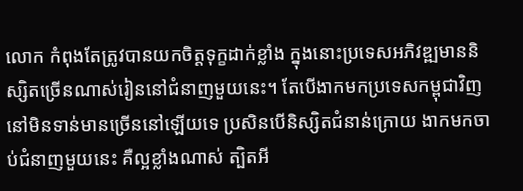លោក កំពុងតែត្រូវបានយកចិត្តទុក្ខដាក់ខ្លាំង ក្នុងនោះប្រទេសអភិវឌ្ឍមាននិស្សិតច្រើនណាស់រៀននៅជំនាញមួយនេះ។ តែបើងាកមកប្រទេសកម្ពុជាវិញនៅមិនទាន់មានច្រើននៅឡើយទេ ប្រសិនបើនិស្សិតជំនាន់ក្រោយ ងាកមកចាប់ជំនាញមួយនេះ គឺល្អខ្លាំងណាស់ ត្បិតអី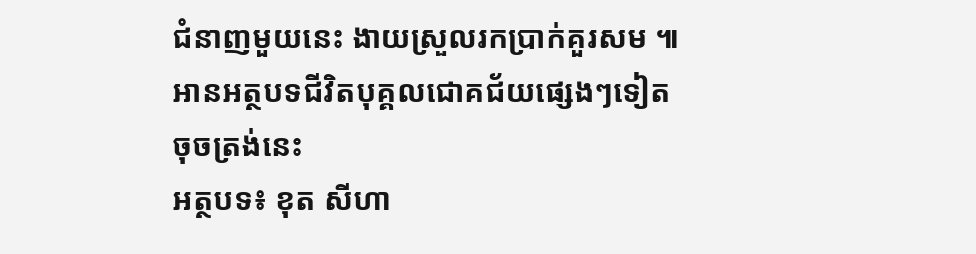ជំនាញមួយនេះ ងាយស្រួលរកប្រាក់គួរសម ៕
អានអត្ថបទជីវិតបុគ្គលជោគជ័យផ្សេងៗទៀត ចុចត្រង់នេះ
អត្ថបទ៖ ខុត សីហា